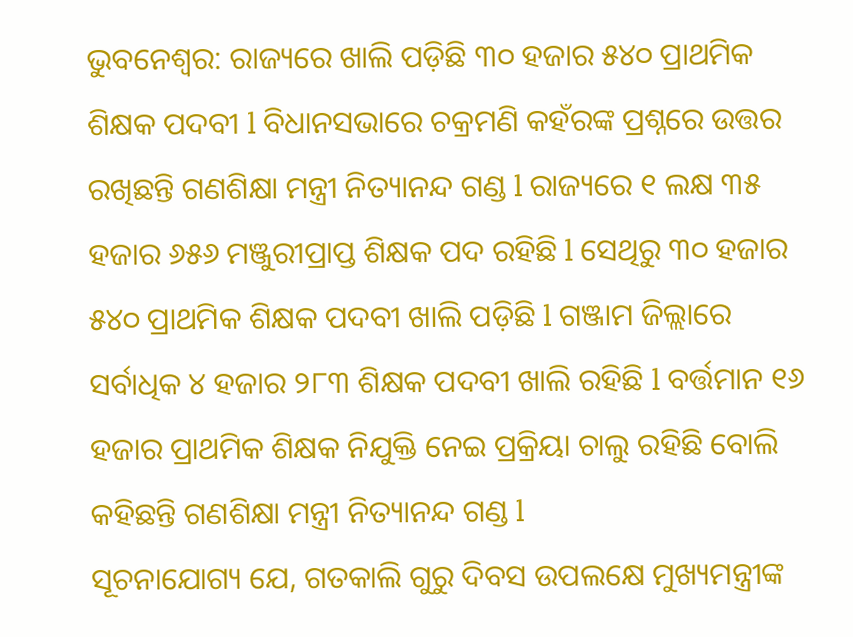ଭୁବନେଶ୍ୱର: ରାଜ୍ୟରେ ଖାଲି ପଡ଼ିଛି ୩୦ ହଜାର ୫୪୦ ପ୍ରାଥମିକ ଶିକ୍ଷକ ପଦବୀ l ବିଧାନସଭାରେ ଚକ୍ରମଣି କହଁରଙ୍କ ପ୍ରଶ୍ନରେ ଉତ୍ତର ରଖିଛନ୍ତି ଗଣଶିକ୍ଷା ମନ୍ତ୍ରୀ ନିତ୍ୟାନନ୍ଦ ଗଣ୍ଡ l ରାଜ୍ୟରେ ୧ ଲକ୍ଷ ୩୫ ହଜାର ୬୫୬ ମଞ୍ଜୁରୀପ୍ରାପ୍ତ ଶିକ୍ଷକ ପଦ ରହିଛି l ସେଥିରୁ ୩୦ ହଜାର ୫୪୦ ପ୍ରାଥମିକ ଶିକ୍ଷକ ପଦବୀ ଖାଲି ପଡ଼ିଛି l ଗଞ୍ଜାମ ଜିଲ୍ଲାରେ ସର୍ବାଧିକ ୪ ହଜାର ୨୮୩ ଶିକ୍ଷକ ପଦବୀ ଖାଲି ରହିଛି l ବର୍ତ୍ତମାନ ୧୬ ହଜାର ପ୍ରାଥମିକ ଶିକ୍ଷକ ନିଯୁକ୍ତି ନେଇ ପ୍ରକ୍ରିୟା ଚାଲୁ ରହିଛି ବୋଲି କହିଛନ୍ତି ଗଣଶିକ୍ଷା ମନ୍ତ୍ରୀ ନିତ୍ୟାନନ୍ଦ ଗଣ୍ଡ l
ସୂଚନାଯୋଗ୍ୟ ଯେ, ଗତକାଲି ଗୁରୁ ଦିବସ ଉପଲକ୍ଷେ ମୁଖ୍ୟମନ୍ତ୍ରୀଙ୍କ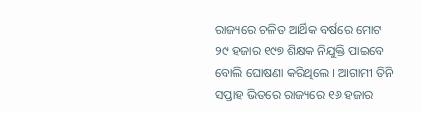ରାଜ୍ୟରେ ଚଳିତ ଆର୍ଥିକ ବର୍ଷରେ ମୋଟ ୨୯ ହଜାର ୧୯୭ ଶିକ୍ଷକ ନିଯୁକ୍ତି ପାଇବେ ବୋଲି ଘୋଷଣା କରିଥିଲେ । ଆଗାମୀ ତିନି ସପ୍ତାହ ଭିତରେ ରାଜ୍ୟରେ ୧୬ ହଜାର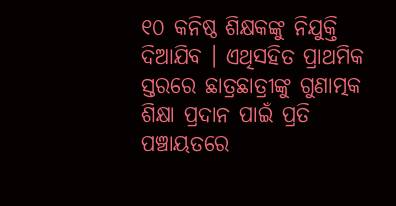୧୦ କନିଷ୍ଠ ଶିକ୍ଷକଙ୍କୁ ନିଯୁକ୍ତି ଦିଆଯିବ । ଏଥିସହିତ ପ୍ରାଥମିକ ସ୍ତରରେ ଛାତ୍ରଛାତ୍ରୀଙ୍କୁ ଗୁଣାତ୍ମକ ଶିକ୍ଷା ପ୍ରଦାନ ପାଇଁ ପ୍ରତି ପଞ୍ଚାୟତରେ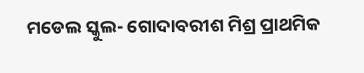ମଡେଲ ସ୍କୁଲ- ଗୋଦାବରୀଶ ମିଶ୍ର ପ୍ରାଥମିକ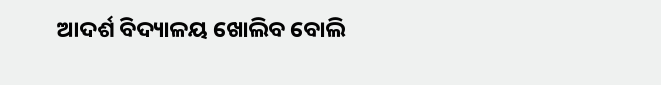ଆଦର୍ଶ ବିଦ୍ୟାଳୟ ଖୋଲିବ ବୋଲି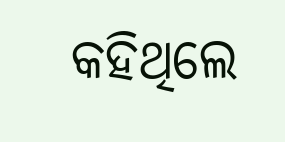କହିଥିଲେ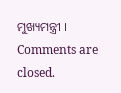ମୁଖ୍ୟମନ୍ତ୍ରୀ ।
Comments are closed.